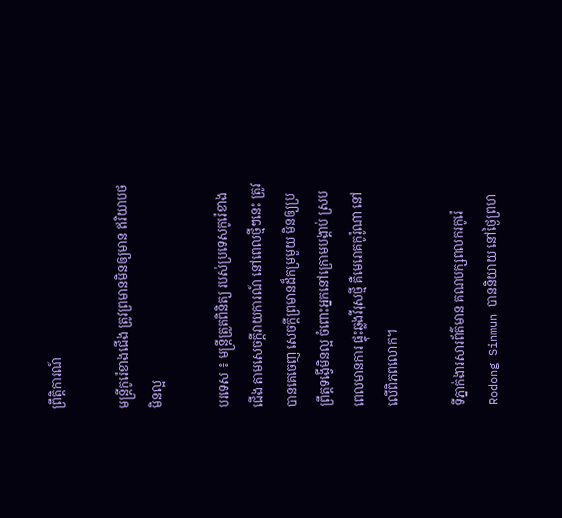ព្រឹត្តិការណ៍

មន្ត្រីកូរ៉េខាងជើង ត្រូវព្រមានមិនឲ្យមាន ឥរិយាបថមិនល្អ

បរទេស ៖ មន្ត្រីត្រួតពិនិត្យ របស់ប្រទេសកូរ៉េខាងជើង តាមសេចក្តីរាយការណ៍ នៅពេលថ្មីៗនេះ ត្រូវបានគេចេញ សេចក្តីព្រមានដ៏កម្រមួយ មិនឲ្យប្រព្រឹត្តទង្វើមិនល្អ ចំពោះអ្នកនៅក្រោមបង្គាប់ ស្របពេលមានការ ផ្ទុះឆ្លងវីរុសថ្មី គឺមេរោគកូរ៉ូណា នៅលើពិភពលោក។

ទីភ្នាក់ងារសារព័ត៌មាន គណបក្សពលករកូរ៉េ Rodong Sinmun បាននិយាយ នៅថ្ងៃព្រហ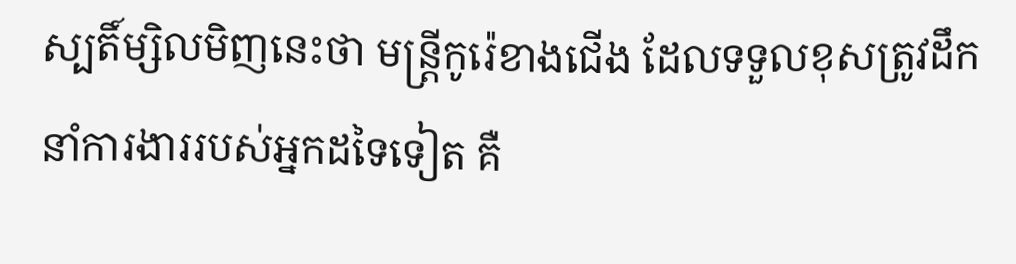ស្បតិ៍ម្សិលមិញនេះថា មន្ត្រីកូរ៉េខាងជើង ដែលទទួលខុសត្រូវដឹកនាំការងាររបស់អ្នកដទៃទៀត គឺ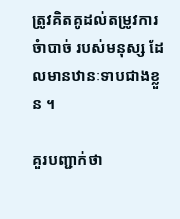ត្រូវគិតគូដល់តម្រូវការចំាបាច់ របស់មនុស្ស ដែលមានឋានៈទាបជាងខ្លួន ។

គួរបញ្ជាក់ថា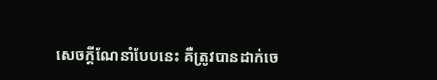សេចក្តីណែនាំបែបនេះ គឺត្រូវបានដាក់ចេ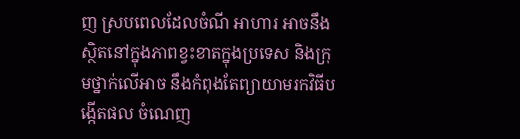ញ ស្របពេលដែលចំណី អាហារ អាចនឹងស្ថិតនៅក្នុងភាពខ្វះខាតក្នុងប្រទេស និងក្រុមថ្នាក់លើអាច នឹងកំពុងតែព្យាយាមរកវិធីបង្កើតផល ចំណេញ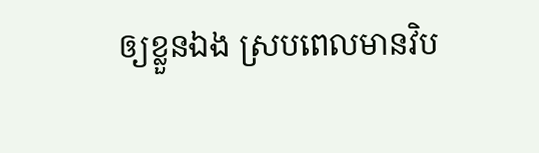ឲ្យខ្លួនឯង ស្របពេលមានវិប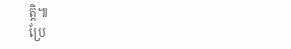ត្តិ៕
ប្រែ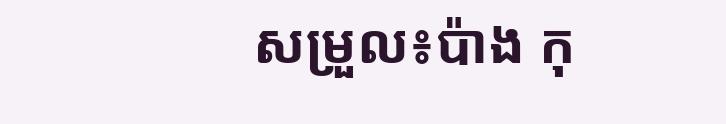សម្រួល៖ប៉ាង កុ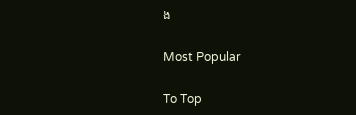ង

Most Popular

To Top